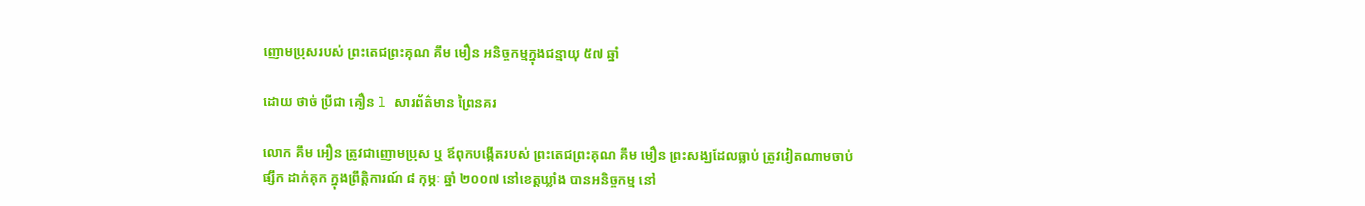ញោមប្រុសរបស់ ព្រះតេជព្រះគុណ គឹម មឿន អនិច្ចកម្មក្នុងជន្មាយុ ៥៧ ឆ្នាំ

ដោយ ថាច់ ប្រីជា គឿន l សារព័ត៌មាន ព្រៃនគរ

លោក គឹម អឿន ត្រូវជាញោមប្រុស ឬ ឪពុកបង្កើតរបស់ ព្រះតេជព្រះគុណ គឹម មឿន ព្រះសង្ឃដែលធ្លាប់ ត្រូវវៀតណាមចាប់ផ្សឹក ដាក់គុក ក្នុងព្រឹត្តិការណ៍ ៨ កុម្ភៈ ឆ្នាំ ២០០៧ នៅខេត្តឃ្លាំង បានអនិច្ចកម្ម នៅ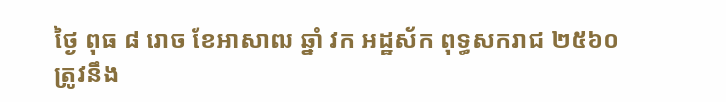ថ្ងៃ ពុធ ៨ រោច ខែអាសាឍ ឆ្នាំ វក អដ្ឋស័ក ពុទ្ធសករាជ ២៥៦០ ត្រូវនឹង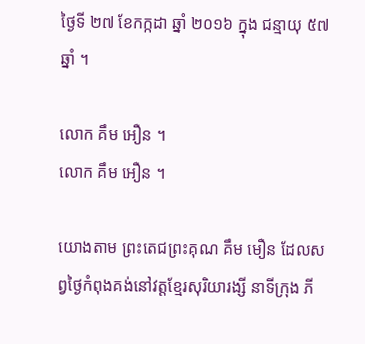ថ្ងៃទី ២៧ ខែកក្កដា ឆ្នាំ ២០១៦ ក្នុង ជន្មាយុ ៥៧ ឆ្នាំ ។

លោក គឹម អឿន ។
លោក គឹម អឿន ។

យោងតាម ព្រះតេជព្រះគុណ គឹម មឿន ដែលសព្វថ្ងៃកំពុងគង់នៅវត្តខ្មែរសុរិយារង្សី នាទីក្រុង ភី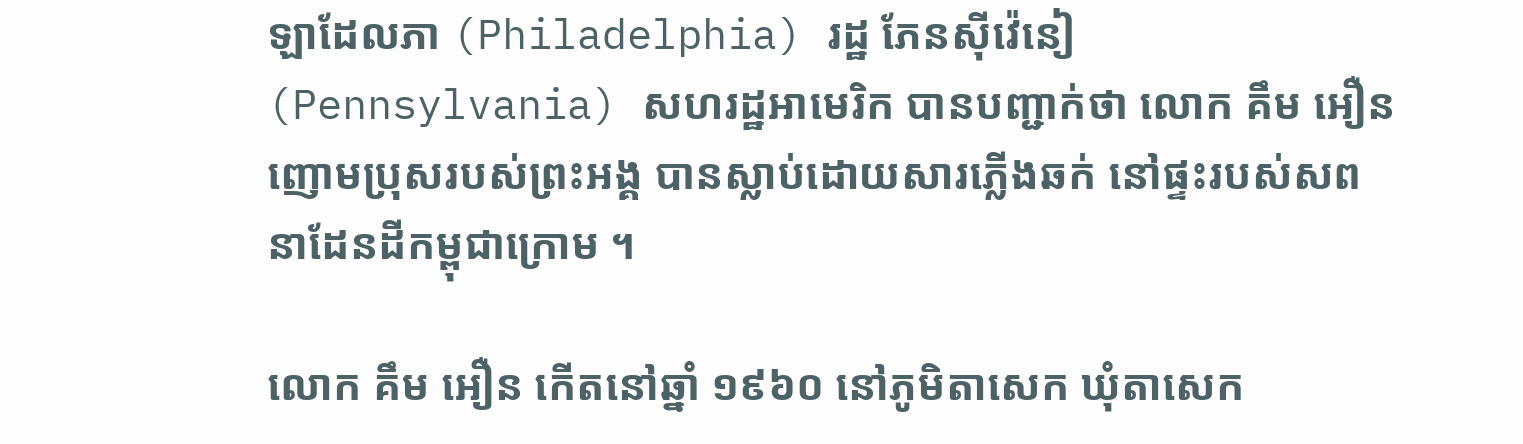ឡាដែលភា (Philadelphia) រដ្ឋ ភែនស៊ីវ៉េនៀ (Pennsylvania) សហរដ្ឋអាមេរិក បានបញ្ជាក់ថា លោក គឹម អឿន ញោមប្រុសរបស់ព្រះអង្គ បានស្លាប់ដោយសារភ្លើងឆក់ នៅផ្ទះរបស់សព នាដែនដីកម្ពុជាក្រោម ។

លោក គឹម អឿន កើតនៅឆ្នាំ ១៩៦០ នៅភូមិតាសេក ឃុំតាសេក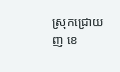ស្រុកជ្រោយញ ខេ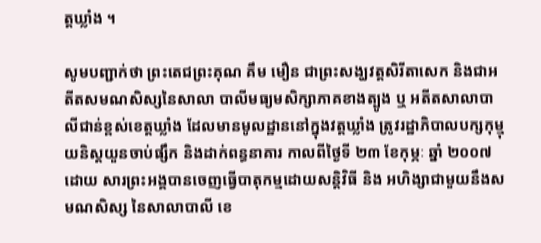ត្តឃ្លាំង ។

សូមបញ្ជាក់ថា ព្រះតេជព្រះគុណ គឹម មឿន ជាព្រះសង្ឃវត្តសិរីតាសេក និងជាអតីតសមណសិស្សនៃសាលា បាលីមធ្យមសិក្សាភាគខាងត្បូង ឬ អតីតសាលាបាលីជាន់ខ្ពស់ខេត្តឃ្លាំង ដែលមានមូលដ្ឋាននៅក្នុងវត្តឃ្លាំង ត្រូវរដ្ឋាភិបាលបក្សកុម្មុយនិស្តយួនចាប់ផ្សឹក និងដាក់ពន្ធនាគារ កាលពីថ្ងៃទី ២៣ ខែកុម្ភៈ ឆ្នាំ ២០០៧ ដោយ សារព្រះអង្គបានចេញធ្វើបាតុកម្មដោយសន្តិវិធី និង អហិង្សាជាមួយនឹងសមណសិស្ស នៃសាលាបាលី ខេ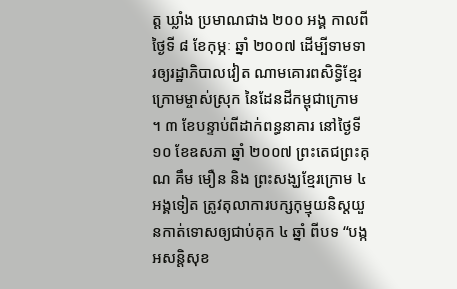ត្ត ឃ្លាំង ប្រមាណជាង ២០០ អង្គ កាលពីថ្ងៃទី ៨ ខែកុម្ភៈ ឆ្នាំ ២០០៧ ដើម្បីទាមទារឲ្យរដ្ឋាភិបាលវៀត ណាមគោរពសិទ្ធិខ្មែរក្រោមម្ចាស់ស្រុក នៃដែនដីកម្ពុជាក្រោម ។ ៣ ខែបន្ទាប់ពីដាក់ពន្ធនាគារ នៅថ្ងៃទី ១០ ខែឧសភា ឆ្នាំ ២០០៧ ព្រះតេជព្រះគុណ គឹម មឿន និង ព្រះសង្ឃខ្មែរក្រោម ៤ អង្គទៀត ត្រូវតុលាការបក្សកុម្មុយនិស្តយួនកាត់ទោសឲ្យជាប់គុក ៤ ឆ្នាំ ពីបទ “បង្កអសន្តិសុខ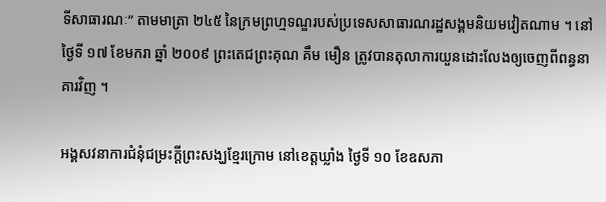ទីសាធារណៈ” តាមមាត្រា ២៤៥ នៃក្រមព្រហ្មទណ្ឌរបស់ប្រទេសសាធារណរដ្ឋសង្គមនិយមវៀតណាម ។ នៅថ្ងៃទី ១៧ ខែមករា ឆ្នាំ ២០០៩ ព្រះតេជព្រះគុណ គឹម មឿន ត្រូវបានតុលាការយួនដោះលែងឲ្យចេញពីពន្ធនាគារវិញ ។

អង្គសវនាការជំនុំជម្រះក្ដីព្រះសង្ឃខ្មែរក្រោម នៅខេត្តឃ្លាំង ថ្ងៃទី ១០ ខែឧសភា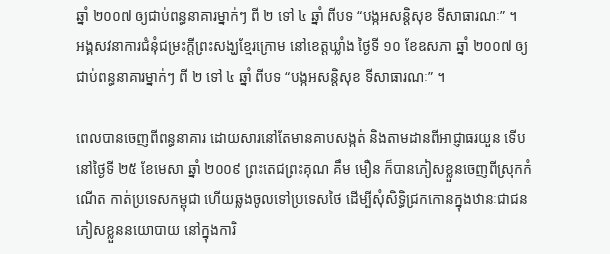ឆ្នាំ ២០០៧ ឲ្យជាប់ពន្ធនាគារម្នាក់ៗ ពី ២ ទៅ ៤ ឆ្នាំ ពីបទ “បង្កអសន្តិសុខ ទីសាធារណៈ” ។
អង្គសវនាការជំនុំជម្រះក្ដីព្រះសង្ឃខ្មែរក្រោម នៅខេត្តឃ្លាំង ថ្ងៃទី ១០ ខែឧសភា ឆ្នាំ ២០០៧ ឲ្យជាប់ពន្ធនាគារម្នាក់ៗ ពី ២ ទៅ ៤ ឆ្នាំ ពីបទ “បង្កអសន្តិសុខ ទីសាធារណៈ” ។

ពេលបានចេញពីពន្ធនាគារ ដោយសារនៅតែមានគាបសង្កត់ និងតាមដានពីអាជ្ញាធរយួន ទើបនៅថ្ងៃទី ២៥ ខែមេសា ឆ្នាំ ២០០៩ ព្រះតេជព្រះគុណ គឹម មឿន ក៏បានភៀសខ្លួនចេញពីស្រុកកំណើត កាត់ប្រទេសកម្ពុជា ហើយឆ្លងចូលទៅប្រទេសថៃ ដើម្បីសុំសិទ្ធិជ្រកកោនក្នុងឋានៈជាជន ភៀសខ្លួននយោបាយ នៅក្នុងការិ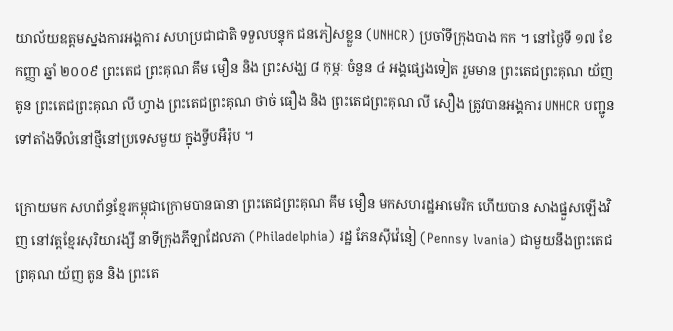យាល័យឧត្ដមស្នងការអង្គការ សហប្រជាជាតិ ទទួលបន្ទុក ជនភៀសខ្លួន (UNHCR) ប្រចាំទីក្រុងបាង កក ។ នៅថ្ងៃទី ១៧ ខែកញ្ញា ឆ្នាំ ២០០៩ ព្រះតេជ ព្រះគុណ គឹម មឿន និង ព្រះសង្ឃ ៨ កុម្ភៈ ចំនួន ៤ អង្គផ្សេងទៀត រួមមាន ព្រះតេជព្រះគុណ យ័ញ តូន ព្រះតេជព្រះគុណ លី ហ្វាង ព្រះតេជព្រះគុណ ថាច់ ធឿង និង ព្រះតេជព្រះគុណ លី សឿង ត្រូវបានអង្គការ UNHCR បញ្ជូនទៅតាំងទីលំនៅថ្មីនៅប្រទេសមួយ ក្នុងទ្វីបអឺរ៉ុប ។

ក្រោយមក សហព័ន្ធខ្មែរកម្ពុជាក្រោមបានធានា ព្រះតេជព្រះគុណ គឹម មឿន មកសហរដ្ឋអាមេរិក ហើយបាន សាងផ្នួសឡើងវិញ នៅវត្តខ្មែរសុរិយារង្សី នាទីក្រុងភីឡាដែលភា (Philadelphia) រដ្ឋ ភែនស៊ីវ៉េនៀ (Pennsy lvania) ជាមួយនឹងព្រះតេជព្រគុណ យ័ញ តូន និង ព្រះតេ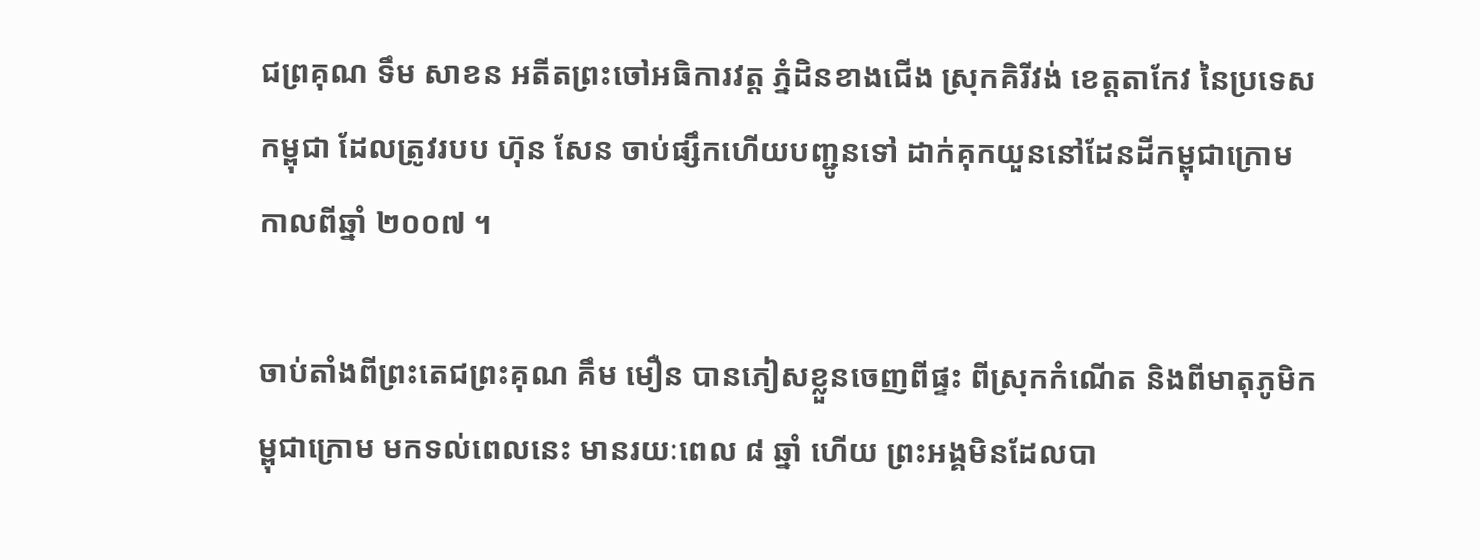ជព្រគុណ ទឹម សាខន អតីតព្រះចៅអធិការវត្ត ភ្នំដិនខាងជើង ស្រុកគិរីវង់ ខេត្តតាកែវ នៃប្រទេសកម្ពុជា ដែលត្រូវរបប ហ៊ុន សែន ចាប់ផ្សឹកហើយបញ្ជូនទៅ ដាក់គុកយួននៅដែនដីកម្ពុជាក្រោម កាលពីឆ្នាំ ២០០៧ ។

ចាប់តាំងពីព្រះតេជព្រះគុណ គឹម មឿន បានភៀសខ្លួនចេញពីផ្ទះ ពីស្រុកកំណើត និងពីមាតុភូមិកម្ពុជាក្រោម មកទល់ពេលនេះ មានរយៈពេល ៨ ឆ្នាំ ហើយ ព្រះអង្គមិនដែលបា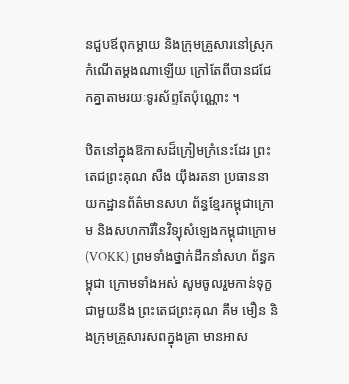នជួបឪពុកម្ដាយ និងក្រុមគ្រួសារនៅស្រុក កំណើតម្ដងណាឡើយ ក្រៅតែពីបានជជែកគ្នាតាមរយៈទូរស័ព្ទតែប៉ុណ្ណោះ ។

ឋិតនៅក្នុងឱកាសដ៏ក្រៀមក្រំនេះដែរ ព្រះតេជព្រះគុណ សឺង យ៉ឹងរតនា ប្រធាននាយកដ្ឋានព័ត៌មានសហ ព័ន្ធខ្មែរកម្ពុជាក្រោម និងសហការីនៃវិទ្យុសំឡេងកម្ពុជាក្រោម (VOKK) ព្រមទាំងថ្នាក់ដឹកនាំសហ ព័ន្ធកម្ពុជា ក្រោមទាំងអស់ សូមចូលរួមកាន់ទុក្ខជាមួយនឹង ព្រះតេជព្រះគុណ គឹម មឿន និងក្រុមគ្រួសារសពក្នុងគ្រា មានអាស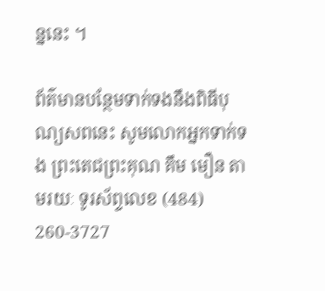ន្ននេះ ។

ព័ត៌មានបន្ថែមទាក់ទងនឹងពិធីបុណ្យសពនេះ សូមលោកអ្នកទាក់ទង ព្រះតេជព្រះគុណ គឹម មឿន តាមរយៈ ទូរស័ព្ទលេខ (484) 260-3727